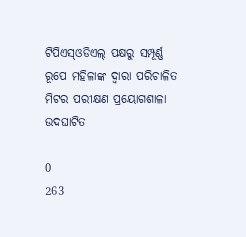ଟିପିଏସ୍ଓଡିଏଲ୍ ପକ୍ଷରୁ ସମ୍ପୂର୍ଣ୍ଣ ରୂପେ ମହିଳାଙ୍କ ଦ୍ୱାରା ପରିଚାଳିତ ମିଟର ପରୀକ୍ଷଣ ପ୍ରୟୋଗଶାଳା ଉଦଘାଟିତ

0
263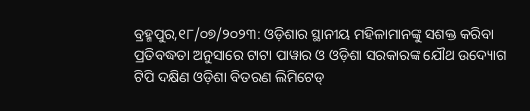ବ୍ରହ୍ମପୁର,୧୮/୦୭/୨୦୨୩: ଓଡ଼ିଶାର ସ୍ଥାନୀୟ ମହିଳାମାନଙ୍କୁ ସଶକ୍ତ କରିବା ପ୍ରତିବଦ୍ଧତା ଅନୁସାରେ ଟାଟା ପାୱାର ଓ ଓଡ଼ିଶା ସରକାରଙ୍କ ଯୌଥ ଉଦ୍ୟୋଗ ଟିପି ଦକ୍ଷିଣ ଓଡ଼ିଶା ବିତରଣ ଲିମିଟେଡ୍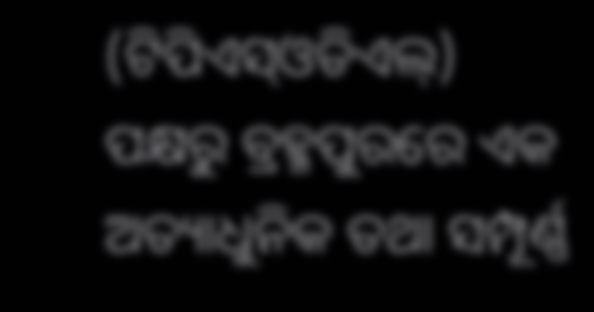(ଟିପିଏସ୍ଓଡିଏଲ୍) ପକ୍ଷରୁ ବ୍ରହ୍ମପୁରରେ ଏକ ଅତ୍ୟାଧୁନିକ ତଥା ସମ୍ପୂର୍ଣ୍ଣ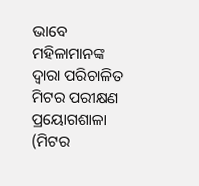ଭାବେ ମହିଳାମାନଙ୍କ ଦ୍ୱାରା ପରିଚାଳିତ ମିଟର ପରୀକ୍ଷଣ ପ୍ରୟୋଗଶାଳା (ମିଟର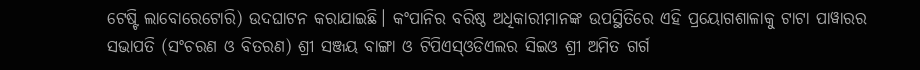ଟେଷ୍ଟି ଲାବୋରେଟୋରି) ଉଦଘାଟନ କରାଯାଇଛି। କଂପାନିର ବରିଷ୍ଠ ଅଧିକାରୀମାନଙ୍କ ଉପସ୍ଥିତିରେ ଏହି ପ୍ରୟୋଗଶାଳାକୁ ଟାଟା ପାୱାରର ସଭାପତି (ସଂଚରଣ ଓ ବିତରଣ) ଶ୍ରୀ ସଞ୍ଜୟ ବାଙ୍ଗା ଓ ଟିପିଏସ୍ଓଡିଏଲର ସିଇଓ ଶ୍ରୀ ଅମିତ ଗର୍ଗ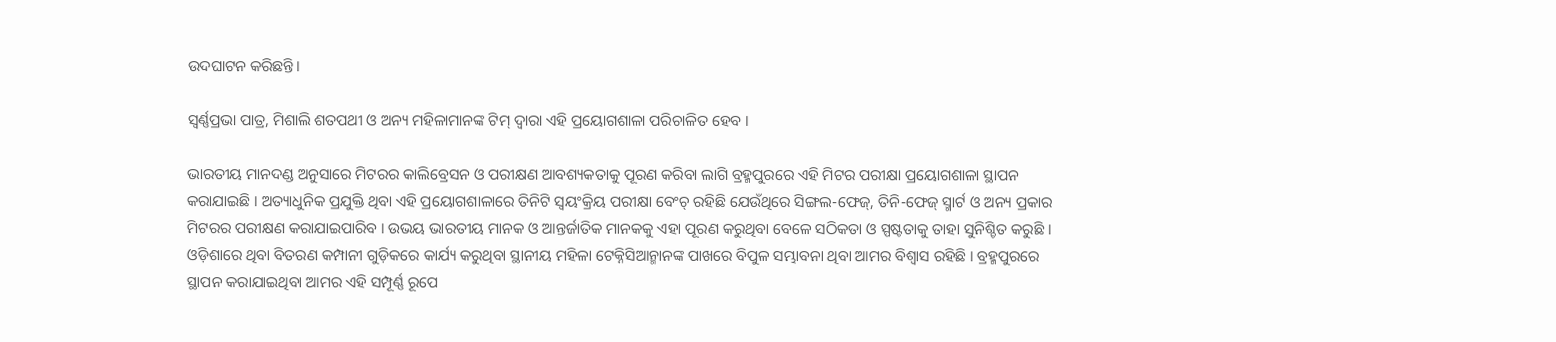ଉଦଘାଟନ କରିଛନ୍ତି।

ସ୍ୱର୍ଣ୍ଣପ୍ରଭା ପାତ୍ର, ମିଶାଲି ଶତପଥୀ ଓ ଅନ୍ୟ ମହିଳାମାନଙ୍କ ଟିମ୍ ଦ୍ୱାରା ଏହି ପ୍ରୟୋଗଶାଳା ପରିଚାଳିତ ହେବ ।

ଭାରତୀୟ ମାନଦଣ୍ଡ ଅନୁସାରେ ମିଟରର କାଲିବ୍ରେସନ ଓ ପରୀକ୍ଷଣ ଆବଶ୍ୟକତାକୁ ପୂରଣ କରିବା ଲାଗି ବ୍ରହ୍ମପୁରରେ ଏହି ମିଟର ପରୀକ୍ଷା ପ୍ରୟୋଗଶାଳା ସ୍ଥାପନ କରାଯାଇଛି । ଅତ୍ୟାଧୁନିକ ପ୍ରଯୁକ୍ତି ଥିବା ଏହି ପ୍ରୟୋଗଶାଳାରେ ତିନିଟି ସ୍ୱୟଂକ୍ରିୟ ପରୀକ୍ଷା ବେଂଚ୍ ରହିଛି ଯେଉଁଥିରେ ସିଙ୍ଗଲ-ଫେଜ୍, ତିନି-ଫେଜ୍ ସ୍ମାର୍ଟ ଓ ଅନ୍ୟ ପ୍ରକାର ମିଟରର ପରୀକ୍ଷଣ କରାଯାଇପାରିବ । ଉଭୟ ଭାରତୀୟ ମାନକ ଓ ଆନ୍ତର୍ଜାତିକ ମାନକକୁ ଏହା ପୂରଣ କରୁଥିବା ବେଳେ ସଠିକତା ଓ ସ୍ପଷ୍ଟତାକୁ ତାହା ସୁନିଶ୍ଚିତ କରୁଛି । ଓଡ଼ିଶାରେ ଥିବା ବିତରଣ କମ୍ପାନୀ ଗୁଡ଼ିକରେ କାର୍ଯ୍ୟ କରୁଥିବା ସ୍ଥାନୀୟ ମହିଳା ଟେକ୍ନିସିଆନ୍ମାନଙ୍କ ପାଖରେ ବିପୁଳ ସମ୍ଭାବନା ଥିବା ଆମର ବିଶ୍ୱାସ ରହିଛି । ବ୍ରହ୍ମପୁରରେ ସ୍ଥାପନ କରାଯାଇଥିବା ଆମର ଏହି ସମ୍ପୂର୍ଣ୍ଣ ରୂପେ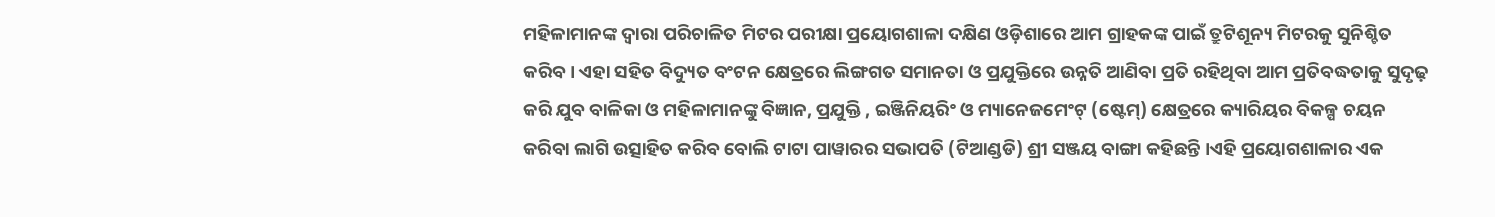ମହିଳାମାନଙ୍କ ଦ୍ୱାରା ପରିଚାଳିତ ମିଟର ପରୀକ୍ଷା ପ୍ରୟୋଗଶାଳା ଦକ୍ଷିଣ ଓଡ଼ିଶାରେ ଆମ ଗ୍ରାହକଙ୍କ ପାଇଁ ତ୍ରୁଟିଶୂନ୍ୟ ମିଟରକୁ ସୁନିଶ୍ଚିତ କରିବ। ଏହା ସହିତ ବିଦ୍ୟୁତ ବଂଟନ କ୍ଷେତ୍ରରେ ଲିଙ୍ଗଗତ ସମାନତା ଓ ପ୍ରଯୁକ୍ତିରେ ଉନ୍ନତି ଆଣିବା ପ୍ରତି ରହିଥିବା ଆମ ପ୍ରତିବଦ୍ଧତାକୁ ସୁଦୃଢ଼ କରି ଯୁବ ବାଳିକା ଓ ମହିଳାମାନଙ୍କୁ ବିଜ୍ଞାନ, ପ୍ରଯୁକ୍ତି , ଇଞ୍ଜିନିୟରିଂ ଓ ମ୍ୟାନେଜମେଂଟ୍ (ଷ୍ଟେମ୍) କ୍ଷେତ୍ରରେ କ୍ୟାରିୟର ବିକଳ୍ପ ଚୟନ କରିବା ଲାଗି ଉତ୍ସାହିତ କରିବ ବୋଲି ଟାଟା ପାୱାରର ସଭାପତି (ଟିଆଣ୍ଡଡି) ଶ୍ରୀ ସଞ୍ଜୟ ବାଙ୍ଗା କହିଛନ୍ତି ।ଏହି ପ୍ରୟୋଗଶାଳାର ଏକ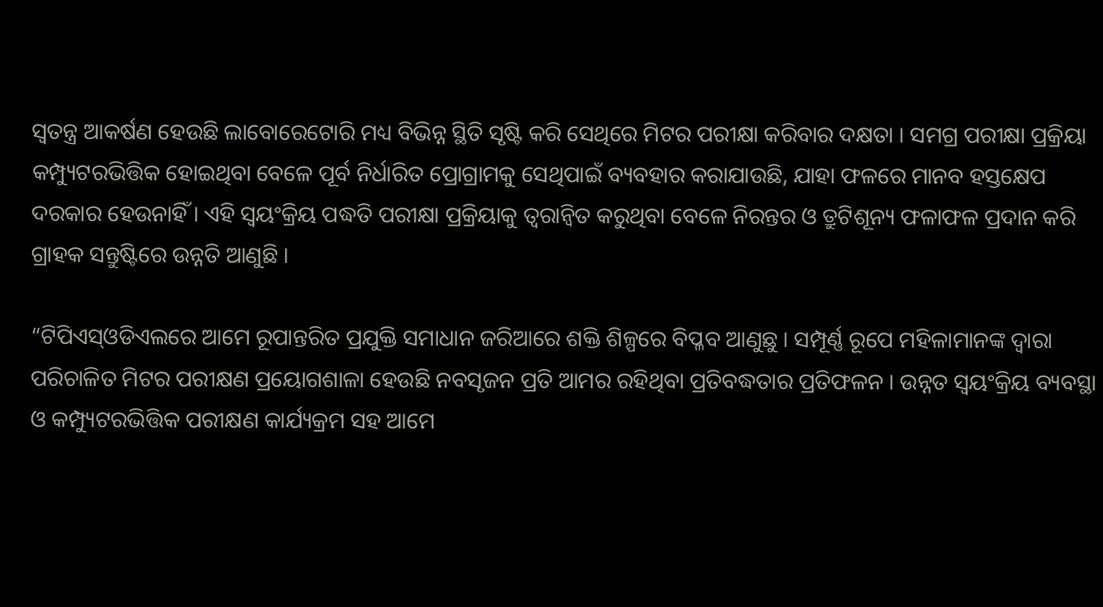ସ୍ୱତନ୍ତ୍ର ଆକର୍ଷଣ ହେଉଛି ଲାବୋରେଟୋରି ମଧ୍ୟ ବିଭିନ୍ନ ସ୍ଥିତି ସୃଷ୍ଟି କରି ସେଥିରେ ମିଟର ପରୀକ୍ଷା କରିବାର ଦକ୍ଷତା । ସମଗ୍ର ପରୀକ୍ଷା ପ୍ରକ୍ରିୟା କମ୍ପ୍ୟୁଟରଭିତ୍ତିକ ହୋଇଥିବା ବେଳେ ପୂର୍ବ ନିର୍ଧାରିତ ପ୍ରୋଗ୍ରାମକୁ ସେଥିପାଇଁ ବ୍ୟବହାର କରାଯାଉଛି, ଯାହା ଫଳରେ ମାନବ ହସ୍ତକ୍ଷେପ ଦରକାର ହେଉନାହିଁ । ଏହି ସ୍ୱୟଂକ୍ରିୟ ପଦ୍ଧତି ପରୀକ୍ଷା ପ୍ରକ୍ରିୟାକୁ ତ୍ୱରାନ୍ବିତ କରୁଥିବା ବେଳେ ନିରନ୍ତର ଓ ତ୍ରୁଟିଶୂନ୍ୟ ଫଳାଫଳ ପ୍ରଦାନ କରି ଗ୍ରାହକ ସନ୍ତୁଷ୍ଟିରେ ଉନ୍ନତି ଆଣୁଛି ।

“ଟିପିଏସ୍ଓଡିଏଲରେ ଆମେ ରୂପାନ୍ତରିତ ପ୍ରଯୁକ୍ତି ସମାଧାନ ଜରିଆରେ ଶକ୍ତି ଶିଳ୍ପରେ ବିପ୍ଳବ ଆଣୁଛୁ । ସମ୍ପୂର୍ଣ୍ଣ ରୂପେ ମହିଳାମାନଙ୍କ ଦ୍ୱାରା ପରିଚାଳିତ ମିଟର ପରୀକ୍ଷଣ ପ୍ରୟୋଗଶାଳା ହେଉଛି ନବସୃଜନ ପ୍ରତି ଆମର ରହିଥିବା ପ୍ରତିବଦ୍ଧତାର ପ୍ରତିଫଳନ । ଉନ୍ନତ ସ୍ୱୟଂକ୍ରିୟ ବ୍ୟବସ୍ଥା ଓ କମ୍ପ୍ୟୁଟରଭିତ୍ତିକ ପରୀକ୍ଷଣ କାର୍ଯ୍ୟକ୍ରମ ସହ ଆମେ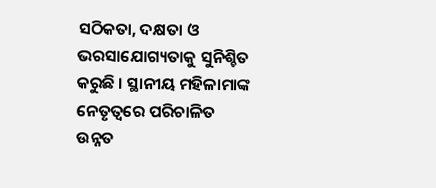ସଠିକତା, ଦକ୍ଷତା ଓ ଭରସାଯୋଗ୍ୟତାକୁ ସୁନିଶ୍ଚିତ କରୁଛି । ସ୍ଥାନୀୟ ମହିଳାମାଙ୍କ ନେତୃତ୍ୱରେ ପରିଚାଳିତ ଉନ୍ନତ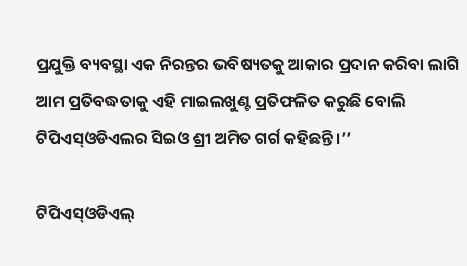ପ୍ରଯୁକ୍ତି ବ୍ୟବସ୍ଥା ଏକ ନିରନ୍ତର ଭବିଷ୍ୟତକୁ ଆକାର ପ୍ରଦାନ କରିବା ଲାଗି ଆମ ପ୍ରତିବଦ୍ଧତାକୁ ଏହି ମାଇଲଖୁଣ୍ଟ ପ୍ରତିଫଳିତ କରୁଛି ବୋଲି ଟିପିଏସ୍ଓଡିଏଲର ସିଇଓ ଶ୍ରୀ ଅମିତ ଗର୍ଗ କହିଛନ୍ତି ।’’

ଟିପିଏସ୍ଓଡିଏଲ୍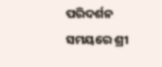ପରିଦର୍ଶନ ସମୟରେ ଶ୍ରୀ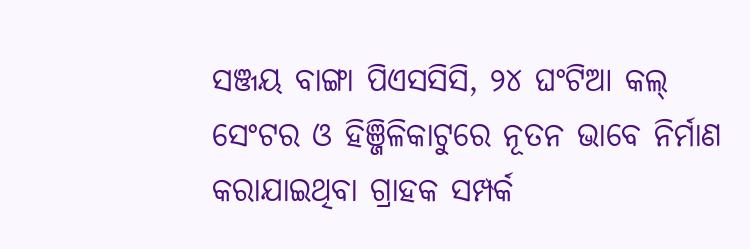ସଞ୍ଜୟ ବାଙ୍ଗା ପିଏସସିସି, ୨୪ ଘଂଟିଆ କଲ୍ ସେଂଟର ଓ ହିଞ୍ଜିଳିକାଟୁରେ ନୂତନ ଭାବେ ନିର୍ମାଣ କରାଯାଇଥିବା ଗ୍ରାହକ ସମ୍ପର୍କ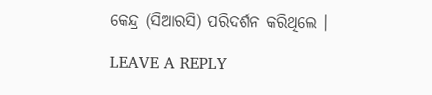କେନ୍ଦ୍ର (ସିଆରସି) ପରିଦର୍ଶନ କରିଥିଲେ ।

LEAVE A REPLY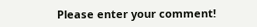Please enter your comment!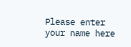Please enter your name here